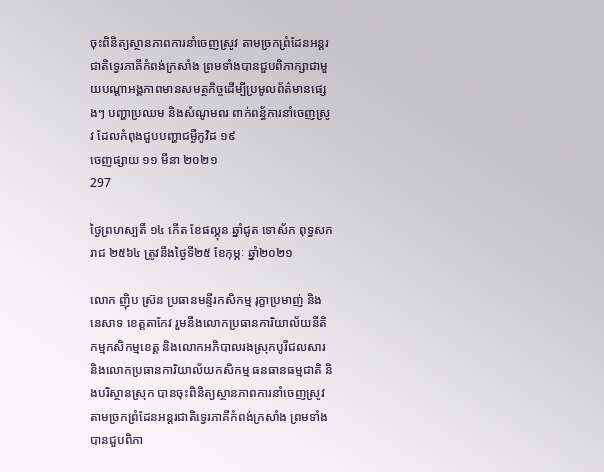ចុះពិនិត្យស្ថានភាពការនាំចេញស្រូវ តាមច្រកព្រំដែនអន្តរជាតិទ្វេរភាគីកំពង់ក្រសាំង ព្រមទាំងបានជួបពិភាក្សាជាមួយបណ្តាអង្គភាពមានសមត្ថកិច្ចដើម្បីប្រមូលព័ត៌មានផ្សេងៗ បញ្ហាប្រឈម និងសំណូមពរ ពាក់ពន្ធ័ការនាំចេញស្រូវ ដែលកំពុងជួបបញ្ហាជម្ងឺកូវិដ ១៩
ចេញផ្សាយ ១១ មីនា ២០២១
297

ថ្ងៃព្រហស្បតិ៍ ១៤ កើត ខែផល្គុន ឆ្នាំជូត ទោស័ក ពុទ្ធសករាជ ២៥៦៤ ត្រូវនឹងថ្ងៃទី២៥ ខែកុម្ភៈ ឆ្នាំ២០២១

លោក ញ៉ិប ស្រ៊ន ប្រធានមន្ទីរកសិកម្ម រុក្ខាប្រមាញ់ និងនេសាទ ខេត្តតាកែវ រួមនឹងលោកប្រធានការិយាល័យនីតិកម្មកសិកម្មខេត្ត និងលោកអភិបាលរងស្រុកបូរីជលសារ និងលោកប្រធានការិយាល័យកសិកម្ម ធនធានធម្មជាតិ និងបរិស្ថានស្រុក បានចុះពិនិត្យស្ថានភាពការនាំចេញស្រូវ តាមច្រកព្រំដែនអន្តរជាតិទ្វេរភាគីកំពង់ក្រសាំង ព្រមទាំងបានជួបពិភា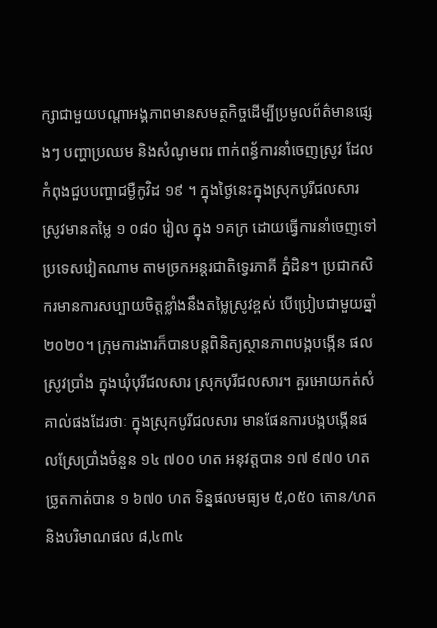ក្សាជាមួយបណ្តាអង្គភាពមានសមត្ថកិច្ចដើម្បីប្រមូលព័ត៌មានផ្សេងៗ បញ្ហាប្រឈម និងសំណូមពរ ពាក់ពន្ធ័ការនាំចេញស្រូវ ដែលកំពុងជួបបញ្ហាជម្ងឺកូវិដ ១៩ ។ ក្នុងថ្ងៃនេះក្នុងស្រុកបូរីជលសារ ស្រូវមានតម្លៃ ១ ០៨០ រៀល ក្នុង ១គក្រ ដោយធ្វើការនាំចេញទៅប្រទេសវៀតណាម តាមច្រកអន្តរជាតិទ្វេរភាគី ភ្នំដិន។ ប្រជាកសិករមានការសប្បាយចិត្តខ្លាំងនឹងតម្លៃស្រូវខ្ពស់ បើប្រៀបជាមួយឆ្នាំ ២០២០។ ក្រុមការងារក៏បានបន្តពិនិត្យស្ថានភាពបង្កបង្កើន ផលស្រូវប្រាំង ក្នុងឃុំបុរីជលសារ ស្រុកបុរីជលសារ។ គួរអោយកត់សំគាល់ផងដែរថាៈ ក្នុងស្រុកបូរីជលសារ មានផែនការបង្កបង្កើនផលស្រែប្រាំងចំនួន ១៤ ៧០០ ហត អនុវត្តបាន ១៧ ៩៧០ ហត ច្រូតកាត់បាន ១ ៦៧០ ហត ទិន្នផលមធ្យម ៥,០៥០ តោន/ហត និងបរិមាណផល ៨,៤៣៤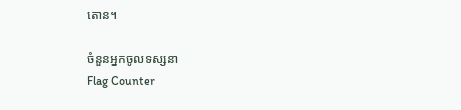តោន។

ចំនួនអ្នកចូលទស្សនា
Flag Counter